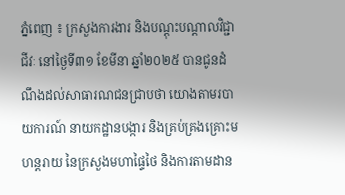ភ្នំពេញ ៖ ក្រសួងការងារ និងបណ្តុះបណ្តាលវិជ្ជាជីវៈ នៅថ្ងៃទី៣១ ខែមីនា ឆ្នាំ២០២៥ បានជូនដំណឹងដល់សាធារណជនជ្រាបថា យោងតាមរបាយការណ៍ នាយកដ្ឋានបង្ការ និងគ្រប់គ្រងគ្រោះមហន្តរាយ នៃក្រសួងមហាផ្ទៃថៃ និងការតាមដាន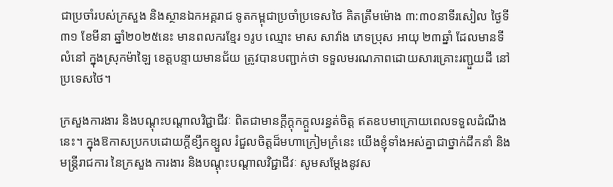ជាប្រចាំរបស់ក្រសួង និងស្ថានឯកអគ្គរាជ ទូតកម្ពុជាប្រចាំប្រទេសថៃ គិតត្រឹមម៉ោង ៣:៣០នាទីរសៀល ថ្ងៃទី៣១ ខែមីនា ឆ្នាំ២០២៥នេះ មានពលករខ្មែរ ១រូប ឈ្មោះ មាស សាវ៉ាង ភេទប្រុស អាយុ ២៣ឆ្នាំ ដែលមានទីលំនៅ ក្នុងស្រុកម៉ាឡៃ ខេត្តបន្ទាយមានជ័យ ត្រូវបានបញ្ជាក់ថា ទទួលមរណភាពដោយសារគ្រោះរញ្ជួយដី នៅប្រទេសថៃ។

ក្រសួងការងារ និងបណ្តុះបណ្តាលវិជ្ជាជីវៈ ពិតជាមានក្ដីក្ដុកក្ដួលរន្ធត់ចិត្ត ឥតឧបមាក្រោយពេលទទួលដំណឹងនេះ។ ក្នុងឱកាសប្រកបដោយក្តីខ្សឹកខ្សួល រំជួលចិត្តដ៏មហាក្រៀមក្រំនេះ យើងខ្ញុំទាំងអស់គ្នាជាថ្នាក់ដឹកនាំ និងមន្ត្រីរាជការ នៃក្រសួង ការងារ និងបណ្តុះបណ្តាលវិជ្ជាជីវៈ សូមសម្តែងនូវស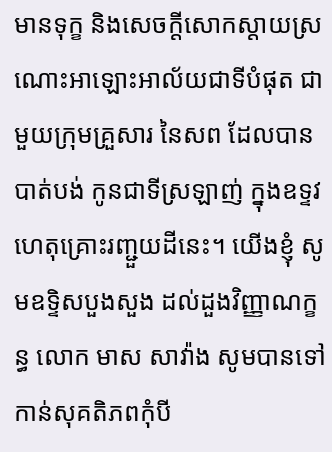មានទុក្ខ និងសេចក្តីសោកស្តាយស្រណោះអាឡោះអាល័យជាទីបំផុត ជាមួយក្រុមគ្រួសារ នៃសព ដែលបានបាត់បង់ កូនជាទីស្រឡាញ់ ក្នុងឧទ្ទវហេតុគ្រោះរញ្ជួយដីនេះ។ យើងខ្ញុំ សូមឧទ្ទិសបួងសួង ដល់ដួងវិញ្ញាណក្ខន្ធ លោក មាស សាវ៉ាង សូមបានទៅកាន់សុគតិភពកុំបី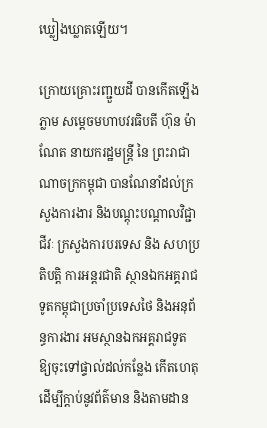ឃ្លៀងឃ្លាតឡើយ។

ក្រោយគ្រោះរញ្ជួយដី បានកើតឡើងភ្លាម សម្តេចមហាបវរធិបតី ហ៊ុន ម៉ាណែត នាយករដ្ឋមន្ត្រី នៃ ព្រះរាជាណាចក្រកម្ពុជា បានណែនាំដល់ក្រសួងការងារ និងបណ្តុះបណ្តាលវិជ្ជាជីវៈ ក្រសួងការបរទេស និង សហប្រតិបត្តិ ការអន្តរជាតិ ស្ថានឯកអគ្គរាជទូតកម្ពុជាប្រចាំប្រទេសថៃ និងអនុព័ន្ធការងារ អមស្ថានឯកអគ្គរាជទូត ឱ្យចុះទៅផ្ទាល់ដល់កន្លែង កើតហេតុ ដើម្បីក្តាប់នូវព័ត៌មាន និងតាមដាន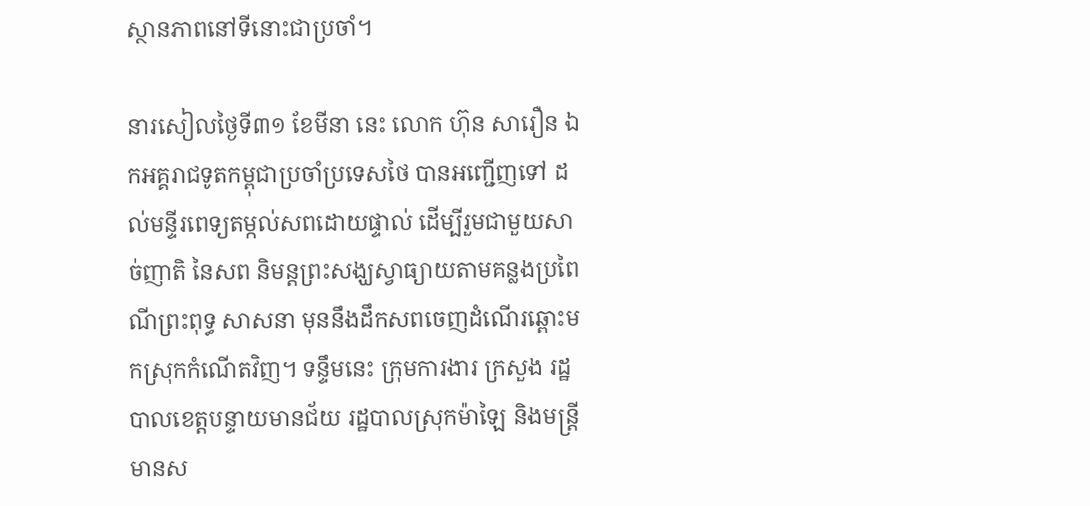ស្ថានភាពនៅទីនោះជាប្រចាំ។

នារសៀលថ្ងៃទី៣១ ខែមីនា នេះ លោក ហ៊ុន សារឿន ឯកអគ្គរាជទូតកម្ពុជាប្រចាំប្រទេសថៃ បានអញ្ជើញទៅ ដល់មន្ទីរពេទ្យតម្កល់សពដោយផ្ទាល់ ដើម្បីរួមជាមួយសាច់ញាតិ នៃសព និមន្តព្រះសង្ឃស្វាធ្យាយតាមគន្លងប្រពៃណីព្រះពុទ្ធ សាសនា មុននឹងដឹកសពចេញដំណើរឆ្ពោះមកស្រុកកំណើតវិញ។ ទន្ទឹមនេះ ក្រុមការងារ ក្រសួង រដ្ឋបាលខេត្តបន្ទាយមានជ័យ រដ្ឋបាលស្រុកម៉ាឡៃ និងមន្ត្រីមានស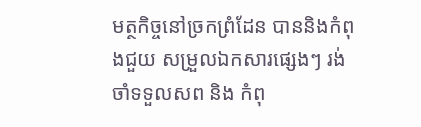មត្ថកិច្ចនៅច្រកព្រំដែន បាននិងកំពុងជួយ សម្រួលឯកសារផ្សេងៗ រង់ចាំទទួលសព និង កំពុ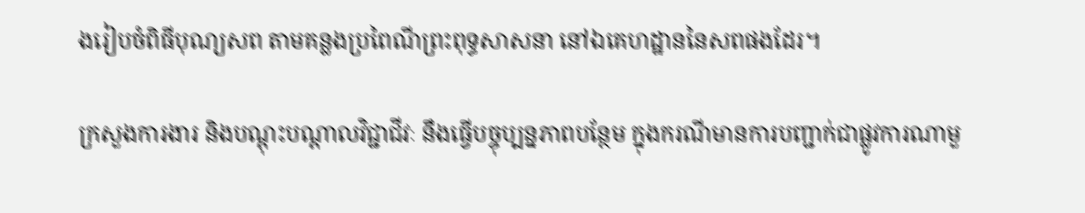ងរៀបចំពិធីបុណ្យសព តាមគន្លងប្រពៃណីព្រះពុទ្ធសាសនា នៅឯគេហដ្ឋាននៃសពផងដែរ។

ក្រសួងការងារ និងបណ្តុះបណ្តាលវិជ្ជាជីវៈ នឹងធ្វើបច្ចុប្បន្នភាពបន្ថែម ក្នុងករណីមានការបញ្ជាក់ជាផ្លូវការណាមួ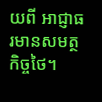យពី អាជ្ញាធរមានសមត្ថកិច្ចថៃ។